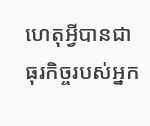ហេតុអ្វីបានជាធុរកិច្ចរបស់អ្នក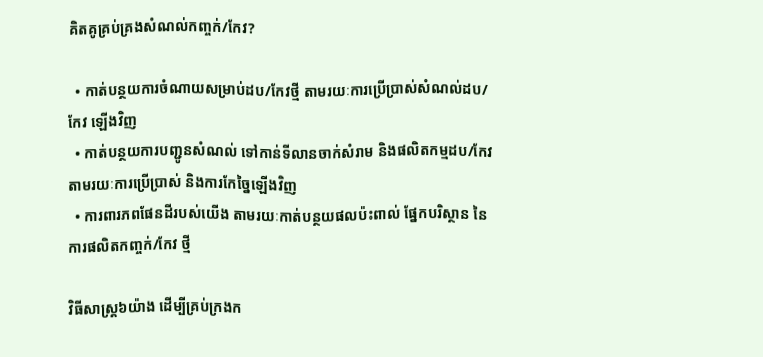គិតគូគ្រប់គ្រងសំណល់កញ្ចក់/កែវ?

  • កាត់បន្ថយការចំណាយសម្រាប់ដប/កែវថ្មី តាមរយៈការប្រើប្រាស់សំណល់ដប/កែវ ឡើងវិញ
  • កាត់បន្ថយការបញ្ជូនសំណល់ ទៅកាន់ទីលានចាក់សំរាម និងផលិតកម្មដប/កែវ តាមរយៈការប្រើប្រាស់ និងការកែច្នៃឡើងវិញ
  • ការពារភពផែនដីរបស់យើង តាមរយៈកាត់បន្ថយផលប៉ះពាល់ ផ្នែកបរិស្ថាន នៃការផលិតកញ្ចក់/កែវ ថ្មី

វិធីសាស្រ្ត៦យ៉ាង ដើម្បីគ្រប់ក្រងក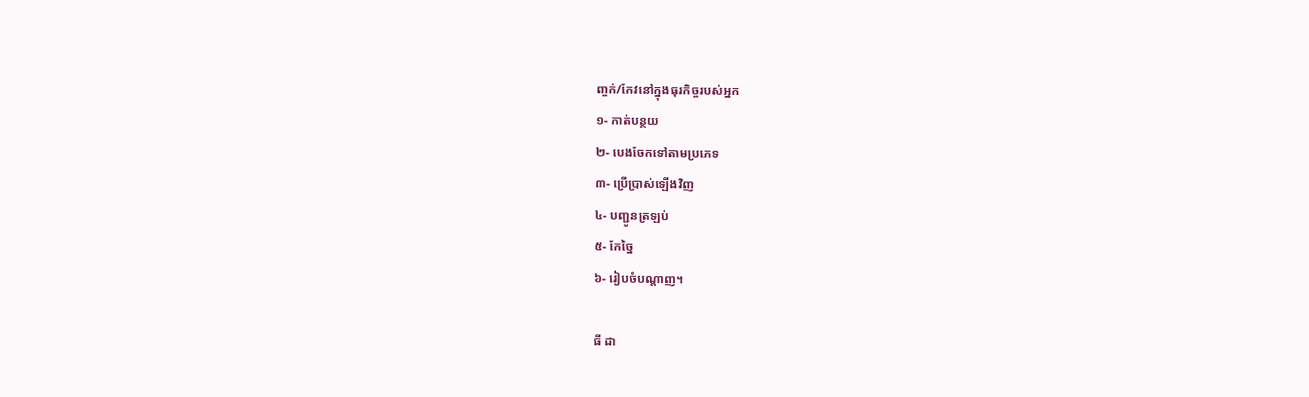ញ្ចក់/កែវនៅក្នុងធុរកិច្ចរបស់អ្នក
១- កាត់បន្ថយ
២- បេងចែកទៅតាមប្រភេទ
៣- ប្រើប្រាស់ឡើងវិញ
៤- បញ្ជូនត្រឡប់
៥- កែច្នៃ
៦- រៀបចំបណ្តាញ។

ធី ដា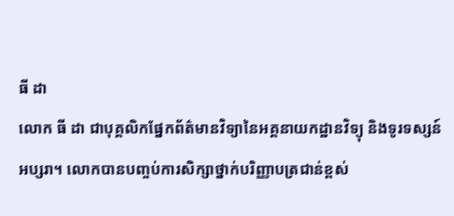ធី ដា
លោក ធី ដា ជាបុគ្គលិកផ្នែកព័ត៌មានវិទ្យានៃអគ្គនាយកដ្ឋានវិទ្យុ និងទូរទស្សន៍ អប្សរា។ លោកបានបញ្ចប់ការសិក្សាថ្នាក់បរិញ្ញាបត្រជាន់ខ្ពស់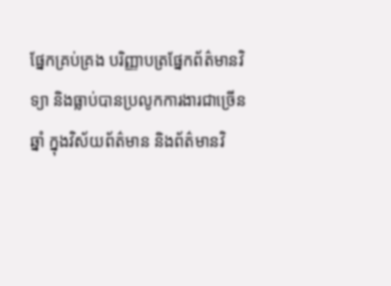ផ្នែកគ្រប់គ្រង បរិញ្ញាបត្រផ្នែកព័ត៌មានវិទ្យា និងធ្លាប់បានប្រលូកការងារជាច្រើនឆ្នាំ ក្នុងវិស័យព័ត៌មាន និងព័ត៌មានវិ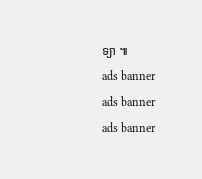ទ្យា ៕
ads banner
ads banner
ads banner